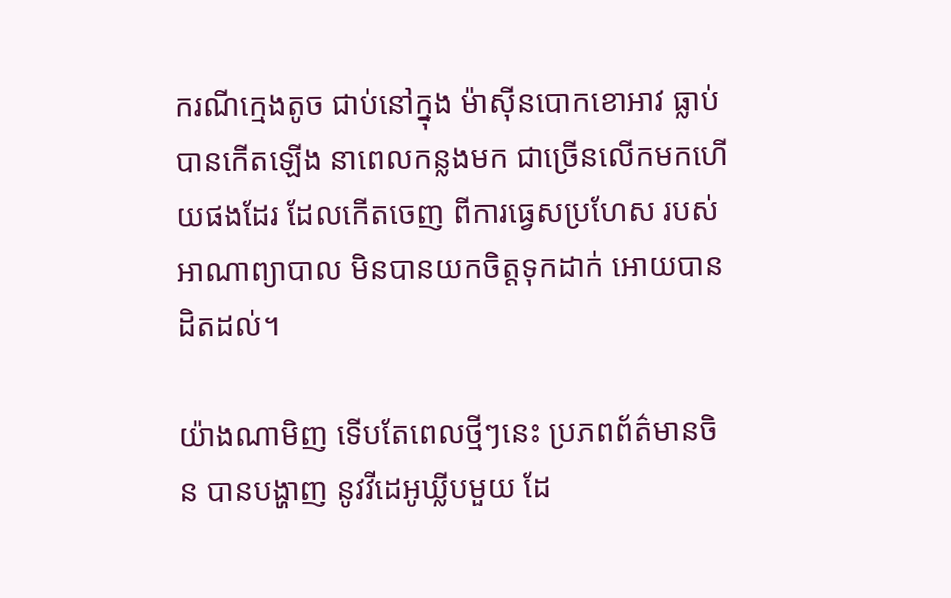ករណីក្មេងតូច ជាប់នៅក្នុង ម៉ាស៊ីនបោកខោអាវ ធ្លាប់បានកើតឡើង នាពេលកន្លងមក ជាច្រើនលើកមកហើយផងដែរ ដែលកើតចេញ ពីការធ្វេសប្រហែស របស់អាណាព្យាបាល មិនបានយកចិត្តទុកដាក់ អោយបានដិតដល់។

យ៉ាងណាមិញ ទើបតែពេលថ្មីៗនេះ ប្រភពព័ត៌មានចិន បានបង្ហាញ នូវវីដេអូឃ្លីបមួយ ដែ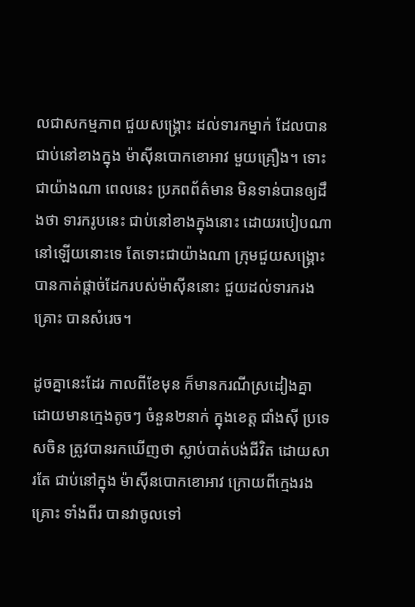លជាសកម្មភាព ជួយសង្គ្រោះ ដល់ទារកម្នាក់ ដែលបានជាប់នៅខាងក្នុង ម៉ាស៊ីនបោកខោអាវ មួយគ្រឿង។ ទោះជាយ៉ាងណា ពេលនេះ ប្រភពព័ត៌មាន មិនទាន់បានឲ្យដឹងថា ទារករូបនេះ ជាប់នៅខាងក្នុងនោះ ដោយរបៀបណា នៅឡើយនោះទេ តែទោះជាយ៉ាងណា ក្រុមជួយសង្គ្រោះ បានកាត់ផ្តាច់ដែករបស់ម៉ាស៊ីននោះ ជួយដល់ទារករងគ្រោះ បានសំរេច។

ដូចគ្នានេះដែរ កាលពីខែមុន ក៏មានករណីស្រដៀងគ្នា ដោយមានក្មេងតូចៗ ចំនួន២នាក់ ក្នុងខេត្ត ជាំងស៊ី ប្រទេសចិន ត្រូវបានរកឃើញថា ស្លាប់បាត់បង់ជីវិត ដោយសារតែ ជាប់នៅក្នុង ម៉ាស៊ីនបោកខោអាវ ក្រោយពីក្មេងរងគ្រោះ ទាំងពីរ បានវាចូលទៅ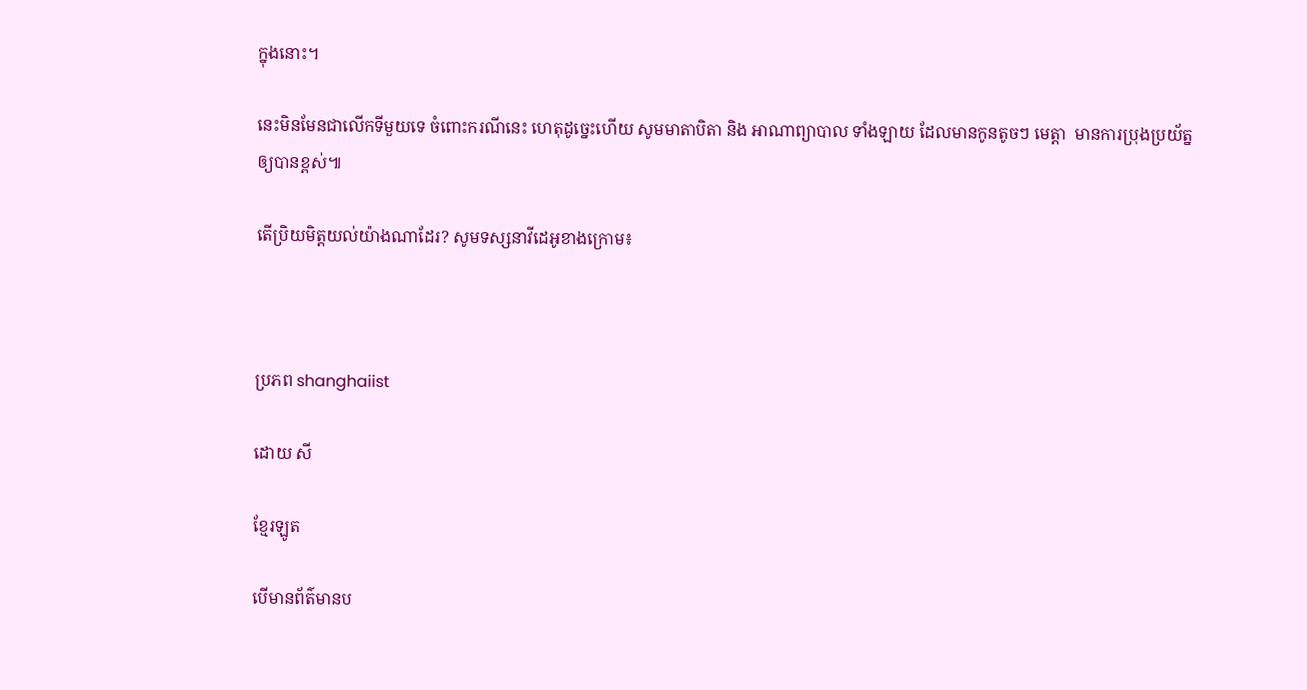ក្នុងនោះ។

នេះមិនមែនជាលើកទីមួយទេ ចំពោះករណីនេះ ហេតុដូច្នេះហើយ សូមមាតាបិតា និង អាណាព្យាបាល ទាំងឡាយ ដែលមានកូនតូចៗ មេត្តា  មានការប្រុងប្រយ័ត្ន ឲ្យបានខ្ពស់៕

តើប្រិយមិត្តយល់យ៉ាងណាដែរ? សូមទស្សនាវីដេអូខាងក្រោម៖



ប្រភព shanghaiist

ដោយ សី

ខ្មែរឡូត

បើមានព័ត៌មានប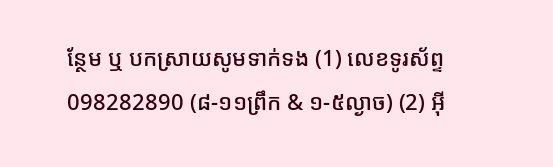ន្ថែម ឬ បកស្រាយសូមទាក់ទង (1) លេខទូរស័ព្ទ 098282890 (៨-១១ព្រឹក & ១-៥ល្ងាច) (2) អ៊ី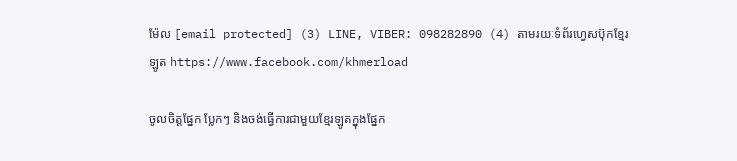ម៉ែល [email protected] (3) LINE, VIBER: 098282890 (4) តាមរយៈទំព័រហ្វេសប៊ុកខ្មែរឡូត https://www.facebook.com/khmerload

ចូលចិត្តផ្នែក ប្លែកៗ និងចង់ធ្វើការជាមួយខ្មែរឡូតក្នុងផ្នែក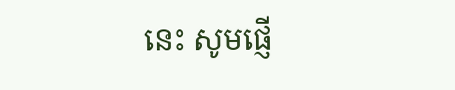នេះ សូមផ្ញើ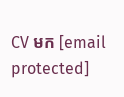CV មក [email protected]